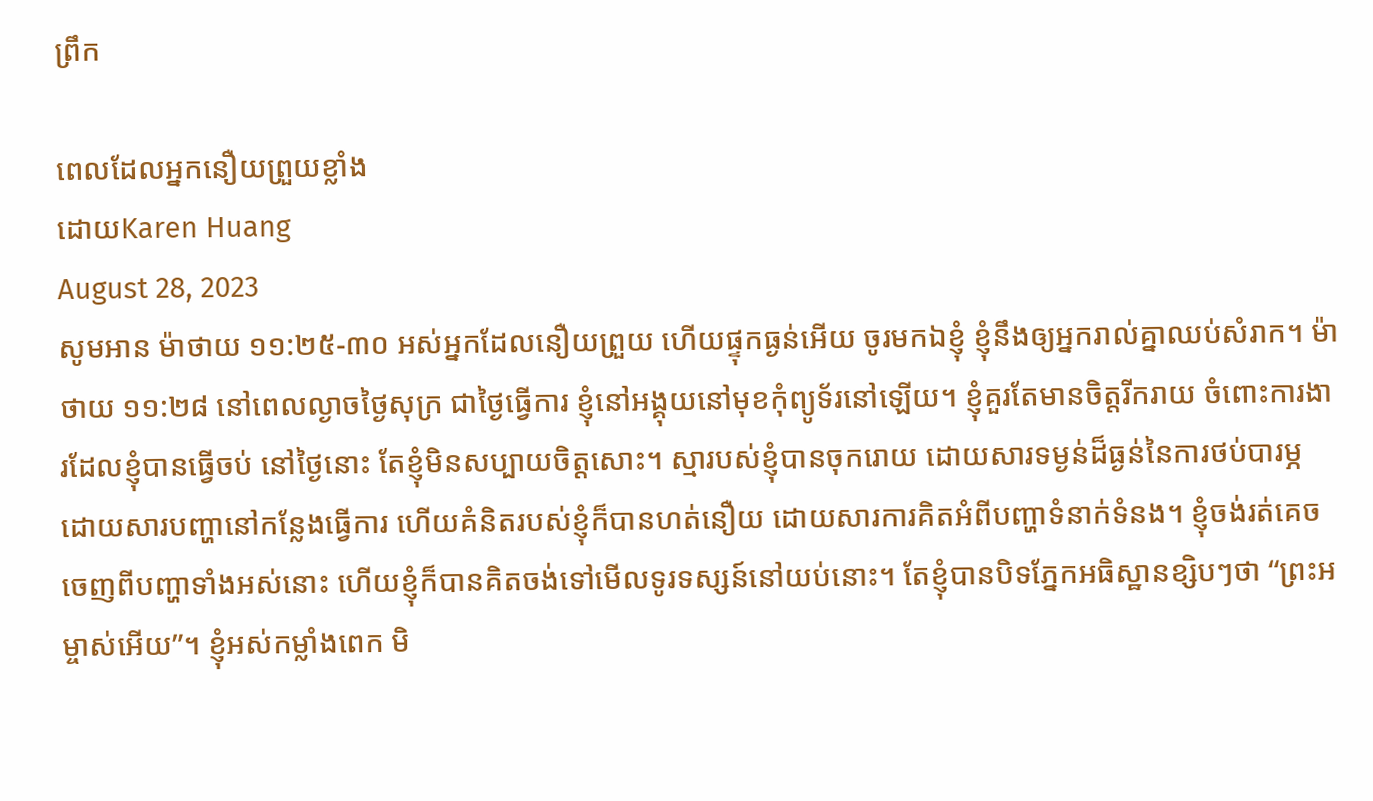ព្រឹក

ពេលដែលអ្នកនឿយព្រួយខ្លាំង
ដោយKaren Huang
August 28, 2023
សូមអាន ម៉ាថាយ ១១:២៥-៣០ អស់អ្នកដែលនឿយព្រួយ ហើយផ្ទុកធ្ងន់អើយ ចូរមកឯខ្ញុំ ខ្ញុំនឹងឲ្យអ្នករាល់គ្នាឈប់សំរាក។ ម៉ាថាយ ១១:២៨ នៅពេលល្ងាចថ្ងៃសុក្រ ជាថ្ងៃធ្វើការ ខ្ញុំនៅអង្គុយនៅមុខកុំព្យូទ័រនៅឡើយ។ ខ្ញុំគួរតែមានចិត្តរីករាយ ចំពោះការងារដែលខ្ញុំបានធ្វើចប់ នៅថ្ងៃនោះ តែខ្ញុំមិនសប្បាយចិត្តសោះ។ ស្មារបស់ខ្ញុំបានចុករោយ ដោយសារទម្ងន់ដ៏ធ្ងន់នៃការថប់បារម្ភ ដោយសារបញ្ហានៅកន្លែងធ្វើការ ហើយគំនិតរបស់ខ្ញុំក៏បានហត់នឿយ ដោយសារការគិតអំពីបញ្ហាទំនាក់ទំនង។ ខ្ញុំចង់រត់គេចចេញពីបញ្ហាទាំងអស់នោះ ហើយខ្ញុំក៏បានគិតចង់ទៅមើលទូរទស្សន៍នៅយប់នោះ។ តែខ្ញុំបានបិទភ្នែកអធិស្ឋានខ្សិបៗថា “ព្រះអម្ចាស់អើយ”។ ខ្ញុំអស់កម្លាំងពេក មិ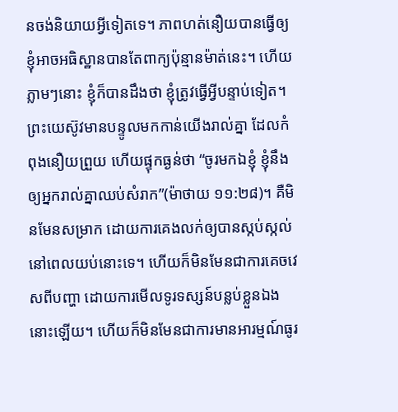នចង់និយាយអ្វីទៀតទេ។ ភាពហត់នឿយបានធ្វើឲ្យខ្ញុំអាចអធិស្ឋានបានតែពាក្យប៉ុន្មានម៉ាត់នេះ។ ហើយភ្លាមៗនោះ ខ្ញុំក៏បានដឹងថា ខ្ញុំត្រូវធ្វើអ្វីបន្ទាប់ទៀត។ ព្រះយេស៊ូវមានបន្ទូលមកកាន់យើងរាល់គ្នា ដែលកំពុងនឿយព្រួយ ហើយផ្ទុកធ្ងន់ថា “ចូរមកឯខ្ញុំ ខ្ញុំនឹងឲ្យអ្នករាល់គ្នាឈប់សំរាក”(ម៉ាថាយ ១១:២៨)។ គឺមិនមែនសម្រាក ដោយការគេងលក់ឲ្យបានស្កប់ស្កល់នៅពេលយប់នោះទេ។ ហើយក៏មិនមែនជាការគេចវេសពីបញ្ហា ដោយការមើលទូរទស្សន៍បន្លប់ខ្លួនឯងនោះឡើយ។ ហើយក៏មិនមែនជាការមានអារម្មណ៍ធូរ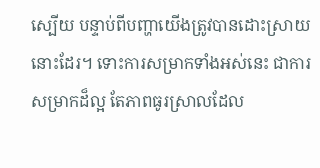ស្បើយ បន្ទាប់ពីបញ្ហាយើងត្រូវបានដោះស្រាយនោះដែរ។ ទោះការសម្រាកទាំងអស់នេះ ជាការសម្រាកដ៏ល្អ តែភាពធូរស្រាលដែល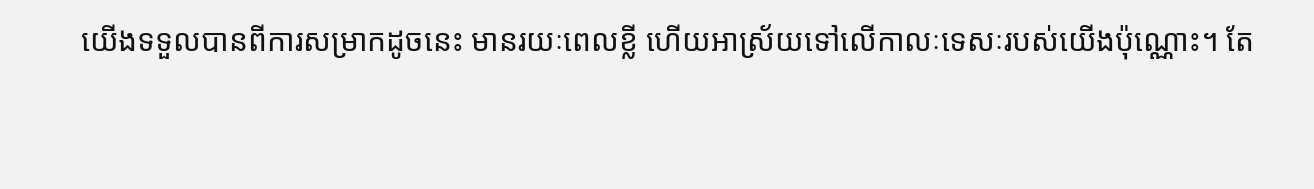យើងទទួលបានពីការសម្រាកដូចនេះ មានរយៈពេលខ្លី ហើយអាស្រ័យទៅលើកាលៈទេសៈរបស់យើងប៉ុណ្ណោះ។ តែ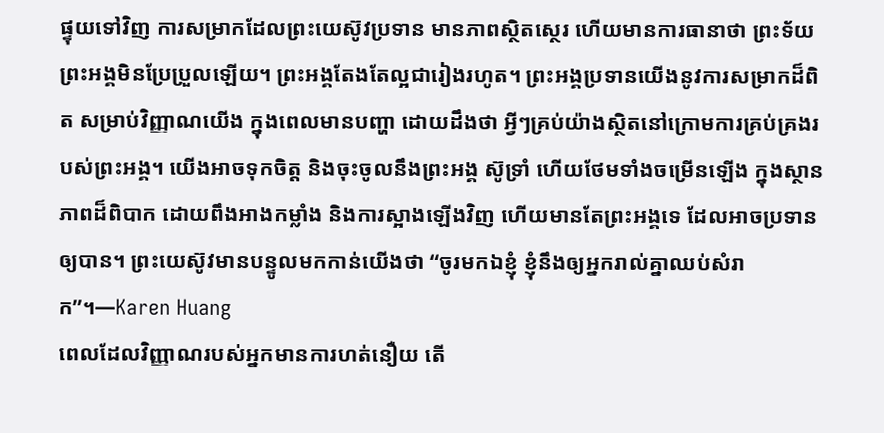ផ្ទុយទៅវិញ ការសម្រាកដែលព្រះយេស៊ូវប្រទាន មានភាពស្ថិតស្ថេរ ហើយមានការធានាថា ព្រះទ័យព្រះអង្គមិនប្រែប្រួលឡើយ។ ព្រះអង្គតែងតែល្អជារៀងរហូត។ ព្រះអង្គប្រទានយើងនូវការសម្រាកដ៏ពិត សម្រាប់វិញ្ញាណយើង ក្នុងពេលមានបញ្ហា ដោយដឹងថា អ្វីៗគ្រប់យ៉ាងស្ថិតនៅក្រោមការគ្រប់គ្រងរបស់ព្រះអង្គ។ យើងអាចទុកចិត្ត និងចុះចូលនឹងព្រះអង្គ ស៊ូទ្រាំ ហើយថែមទាំងចម្រើនឡើង ក្នុងស្ថានភាពដ៏ពិបាក ដោយពឹងអាងកម្លាំង និងការស្អាងឡើងវិញ ហើយមានតែព្រះអង្គទេ ដែលអាចប្រទានឲ្យបាន។ ព្រះយេស៊ូវមានបន្ទូលមកកាន់យើងថា “ចូរមកឯខ្ញុំ ខ្ញុំនឹងឲ្យអ្នករាល់គ្នាឈប់សំរាក”។—Karen Huang
ពេលដែលវិញ្ញាណរបស់អ្នកមានការហត់នឿយ តើ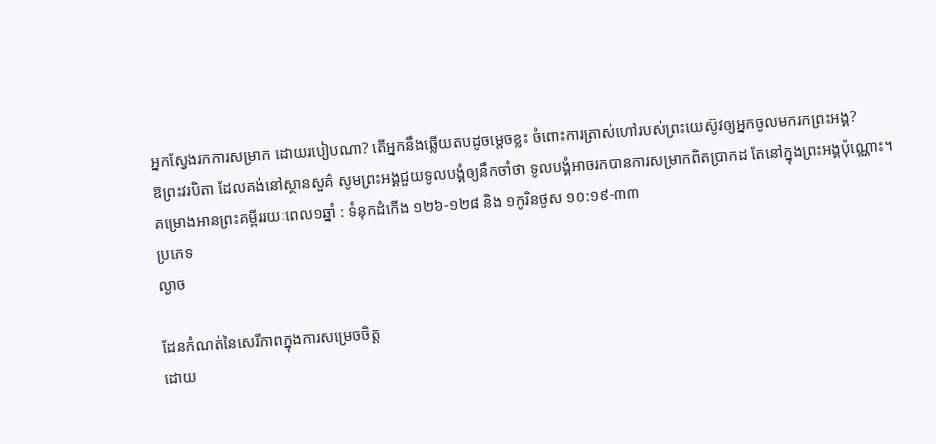អ្នកស្វែងរកការសម្រាក ដោយរបៀបណា? តើអ្នកនឹងឆ្លើយតបដូចម្តេចខ្លះ ចំពោះការត្រាស់ហៅរបស់ព្រះយេស៊ូវឲ្យអ្នកចូលមករកព្រះអង្គ?
ឱព្រះវរបិតា ដែលគង់នៅស្ថានសួគ៌ សូមព្រះអង្គជួយទូលបង្គំឲ្យនឹកចាំថា ទូលបង្គំអាចរកបានការសម្រាកពិតប្រាកដ តែនៅក្នុងព្រះអង្គប៉ុណ្ណោះ។
គម្រោងអានព្រះគម្ពីររយៈពេល១ឆ្នាំ : ទំនុកដំកើង ១២៦-១២៨ និង ១កូរិនថូស ១០:១៩-៣៣
ប្រភេទ
ល្ងាច

ដែនកំណត់នៃសេរីភាពក្នុងការសម្រេចចិត្ត
ដោយ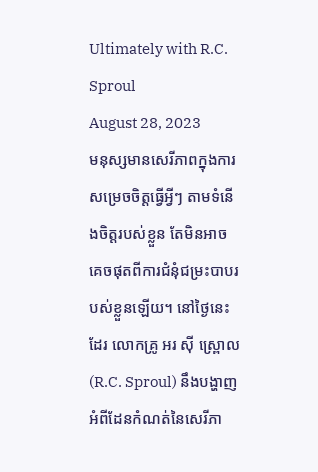Ultimately with R.C. Sproul
August 28, 2023
មនុស្សមានសេរីភាពក្នុងការសម្រេចចិត្តធ្វើអ្វីៗ តាមទំនើងចិត្តរបស់ខ្លួន តែមិនអាចគេចផុតពីការជំនុំជម្រះបាបរបស់ខ្លួនឡើយ។ នៅថ្ងៃនេះដែរ លោកគ្រូ អរ ស៊ី ស្ព្រោល(R.C. Sproul) នឹងបង្ហាញអំពីដែនកំណត់នៃសេរីភា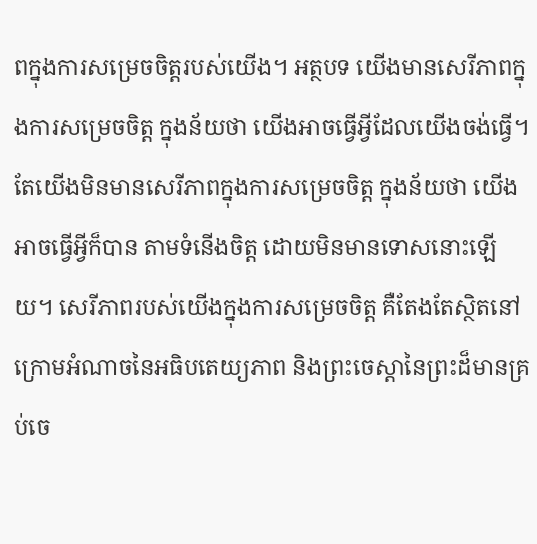ពក្នុងការសម្រេចចិត្តរបស់យើង។ អត្ថបទ យើងមានសេរីភាពក្នុងការសម្រេចចិត្ត ក្នុងន័យថា យើងអាចធ្វើអ្វីដែលយើងចង់ធ្វើ។ តែយើងមិនមានសេរីភាពក្នុងការសម្រេចចិត្ត ក្នុងន័យថា យើងអាចធ្វើអ្វីក៏បាន តាមទំនើងចិត្ត ដោយមិនមានទោសនោះឡើយ។ សេរីភាពរបស់យើងក្នុងការសម្រេចចិត្ត គឺតែងតែស្ថិតនៅក្រោមអំណាចនៃអធិបតេយ្យភាព និងព្រះចេស្តានៃព្រះដ៏មានគ្រប់ចេ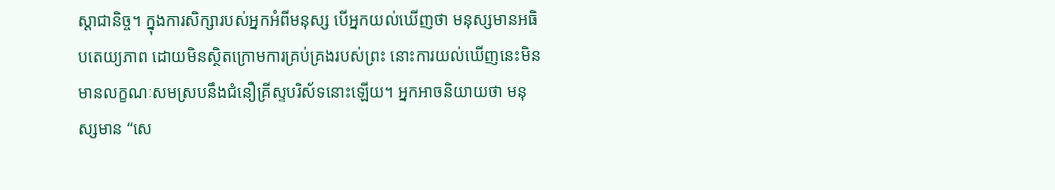ស្តាជានិច្ច។ ក្នុងការសិក្សារបស់អ្នកអំពីមនុស្ស បើអ្នកយល់ឃើញថា មនុស្សមានអធិបតេយ្យភាព ដោយមិនស្ថិតក្រោមការគ្រប់គ្រងរបស់ព្រះ នោះការយល់ឃើញនេះមិនមានលក្ខណៈសមស្របនឹងជំនឿគ្រីស្ទបរិស័ទនោះឡើយ។ អ្នកអាចនិយាយថា មនុស្សមាន “សេ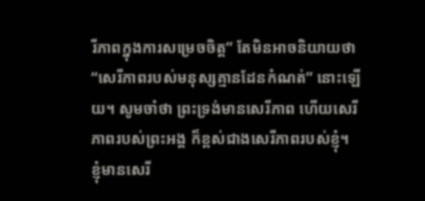រីភាពក្នុងការសម្រេចចិត្ត” តែមិនអាចនិយាយថា “សេរីភាពរបស់មនុស្សគ្មានដែនកំណត់” នោះឡើយ។ សូមចាំថា ព្រះទ្រង់មានសេរីភាព ហើយសេរីភាពរបស់ព្រះអង្គ ក៏ខ្ពស់ជាងសេរីភាពរបស់ខ្ញុំ។ ខ្ញុំមានសេរី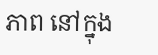ភាព នៅក្នុង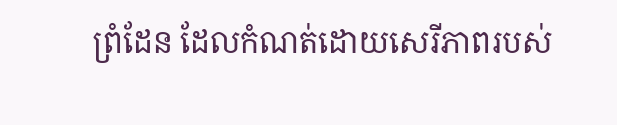ព្រំដែន ដែលកំណត់ដោយសេរីភាពរបស់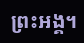ព្រះអង្គ។